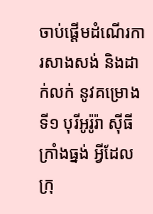ចាប់ផ្តើមដំណើរការសាងសង់ និងដាក់លក់ នូវគម្រោងទី១ បុរីអូរ៉ូរ៉ា ស៊ីធី ក្រាំងធ្នង់ អ្វីដែលក្រុ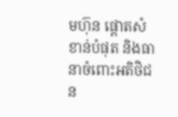មហ៊ុន ផ្តោតសំខាន់បំផុត និងធានាចំពោះអតិថិជន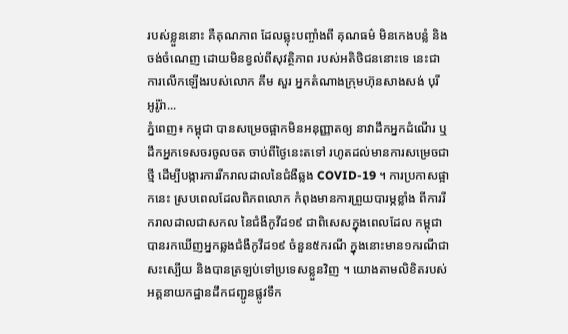របស់ខ្លួននោះ គឺគុណភាព ដែលឆ្លុះបញ្ចាំងពី គុណធម៌ មិនកេងបន្លំ និងចង់ចំណេញ ដោយមិនខ្វល់ពីសុវត្ថិភាព របស់អតិថិជននោះទេ នេះជាការលើកឡើងរបស់លោក គឹម សួរ អ្នកតំណាងក្រុមហ៊ុនសាងសង់ បុរី អូរ៉ូរ៉ា...
ភ្នំពេញ៖ កម្ពុជា បានសម្រេចផ្អាកមិនអនុញ្ញាតឲ្យ នាវាដឹកអ្នកដំណើរ ឬដឹកអ្នកទេសចរចូលចត ចាប់ពីថ្ងៃនេះតទៅ រហូតដល់មានការសម្រេចជាថ្មី ដើម្បីបង្ការការរីករាលដាលនៃជំងឺឆ្លង COVID-19 ។ ការប្រកាសផ្អាកនេះ ស្របពេលដែលពិភពលោក កំពុងមានការព្រួយបារម្ភខ្លាំង ពីការរីករាលដាលជាសកល នៃជំងឺកូវីដ១៩ ជាពិសេសក្នុងពេលដែល កម្ពុជាបានរកឃេីញអ្នកឆ្លងជំងឺកូវីដ១៩ ចំនួន៥ករណី ក្នុងនោះមាន១ករណីជាសះស្បេីយ និងបានត្រឡប់ទៅប្រទេសខ្លួនវិញ ។ យោងតាមលិខិតរបស់អគ្គនាយកដ្ឋានដឹកជញ្ជូនផ្លូវទឹក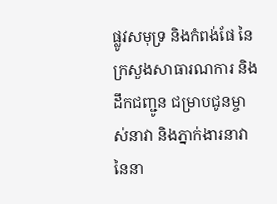ផ្លូវសមុទ្រ និងកំពង់ផែ នៃក្រសួងសាធារណការ និងដឹកជញ្ជូន ជម្រាបជូនម្ចាស់នាវា និងភ្នាក់ងារនាវា នៃនា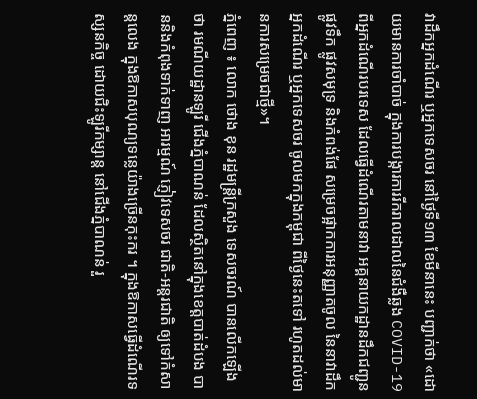វាដឹកអ្នកដំណើរ ឬអ្នកទេសចរ នៅថ្ងៃទី១៣ ខែមីនានេះ បញ្ជាក់ថា «ដោយមានការចាំបាច់ ក្នុងការបង្ការការរីករាលដាលនៃជំងឺឆ្លង COVID-19 ពីអ្នកដំណើរបរទេស ដែលធ្វើដំណើរតាមនាវា អគ្គនាយកដ្ឋានដឹកជញ្ជូនផ្លូវទឹក ផ្លូវសមុទ្រ និងកំពង់ផែ សម្រេចផ្អាកការអនុញ្ញាតចូល នៃនាវាដឹកអ្នកដំណើរ ឬអ្នកទេសចរ ចូលមកក្នុងកម្ពុជា ពីថ្ងៃនេះតទៅ រហូតដល់មានការសម្រេចជាថ្មី»។
ភ្នំពេញ ៖ លោក ថោង ខុន រដ្ឋមន្រ្តីក្រសួង ទេសចរណ៍ បានលើកឡើងថា រមណីយដ្ឋានឡូរី ជើងភ្នំបាណន់ ដែលស្ថិតនៅក្នុងខេត្តបាត់ដំបង បាននិងកំពុងទាក់ទាញ អារម្មណ៍ ភ្ញៀវទេសចរ ជាតិ-អន្តរជាតិ ឲ្យទៅកំសាន្តលេង ក្នុងឱកាសបុណ្យទន្លេយ៉ាងច្រើនកុះករ ។ ក្នុងឱកាសធ្វើដំណើរទស្សនកិច្ច ដោយជិះឡូរីកម្សាន្ត នៅជើងភ្នំបាណន់ រួ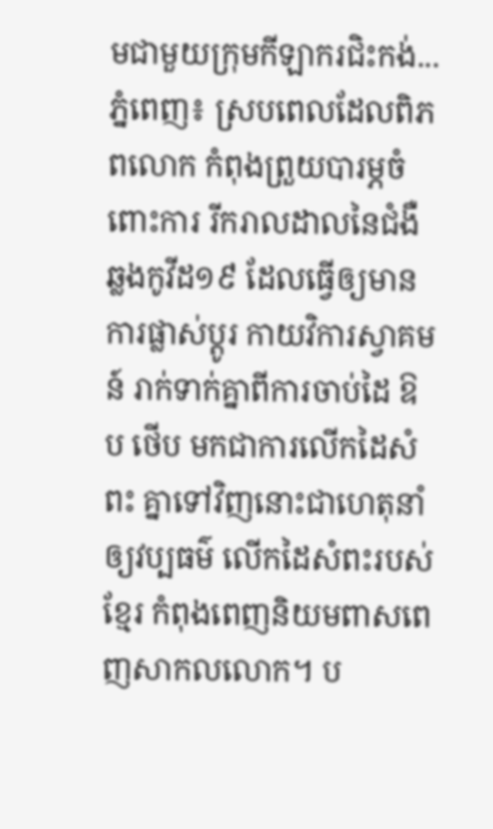មជាមួយក្រុមកីឡាករជិះកង់...
ភ្នំពេញ៖ ស្របពេលដែលពិភពលោក កំពុងព្រួយបារម្ភចំពោះការ រីករាលដាលនៃជំងឺឆ្លងកូវីដ១៩ ដែលធ្វើឲ្យមានការផ្លាស់ប្ដូរ កាយវិការស្វាគមន៍ រាក់ទាក់គ្នាពីការចាប់ដៃ ឱប ថើប មកជាការលើកដៃសំពះ គ្នាទៅវិញនោះជាហេតុនាំឲ្យវប្បធម៌ លើកដៃសំពះរបស់ខ្មែរ កំពុងពេញនិយមពាសពេញសាកលលោក។ ប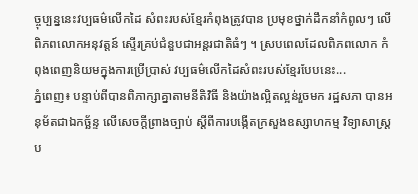ច្ចុប្បន្ននេះវប្បធម៌លើកដៃ សំពះរបស់ខ្មែរកំពុងត្រូវបាន ប្រមុខថ្នាក់ដឹកនាំកំពូលៗ លើពិភពលោកអនុវត្តន៍ ស្ទើរគ្រប់ជំនួបជាអន្តរជាតិធំៗ ។ ស្របពេលដែលពិភពលោក កំពុងពេញនិយមក្នុងការប្រើប្រាស់ វប្បធម៌លើកដៃសំពះរបស់ខ្មែរបែបនេះ...
ភ្នំពេញ៖ បន្ទាប់ពីបានពិភាក្សាគ្នាតាមនីតិវិធី និងយ៉ាងល្អិតល្អន់រួចមក រដ្ឋសភា បានអនុម័តជាឯកច្ឆ័ន្ទ លើសេចក្តីព្រាងច្បាប់ ស្តីពីការបង្កើតក្រសួងឧស្សាហកម្ម វិទ្យាសាស្រ្តប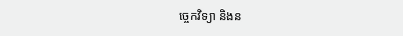ច្ចេកវិទ្យា និងន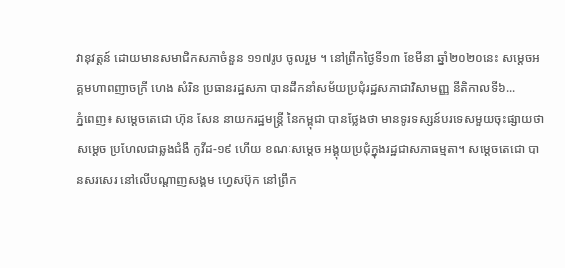វានុវត្តន៍ ដោយមានសមាជិកសភាចំនួន ១១៧រូប ចូលរួម ។ នៅព្រឹកថ្ងៃទី១៣ ខែមីនា ឆ្នាំ២០២០នេះ សម្ដេចអគ្គមហាពញាចក្រី ហេង សំរិន ប្រធានរដ្ឋសភា បានដឹកនាំសម័យប្រជុំរដ្ឋសភាជាវិសាមញ្ញ នីតិកាលទី៦...
ភ្នំពេញ៖ សម្ដេចតេជោ ហ៊ុន សែន នាយករដ្ឋមន្ត្រី នៃកម្ពុជា បានថ្លែងថា មានទូរទស្សន៍បរទេសមួយចុះផ្សាយថា សម្ដេច ប្រហែលជាឆ្លងជំងឺ កូវីដ-១៩ ហើយ ខណៈសម្ដេច អង្គុយប្រជុំក្នុងរដ្ឋជាសភាធម្មតា។ សម្ដេចតេជោ បានសរសេរ នៅលេីបណ្ដាញសង្គម ហ្វេសប៊ុក នៅព្រឹក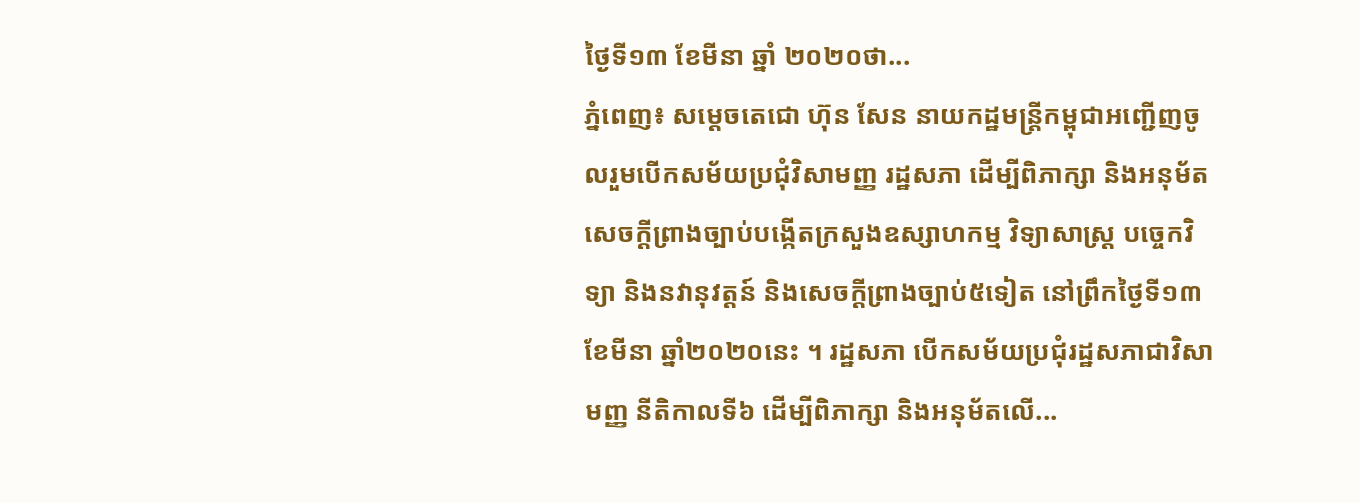ថ្ងៃទី១៣ ខែមីនា ឆ្នាំ ២០២០ថា...
ភ្នំពេញ៖ សម្ដេចតេជោ ហ៊ុន សែន នាយកដ្ឋមន្រ្តីកម្ពុជាអញ្ជើញចូលរួមបើកសម័យប្រជុំវិសាមញ្ញ រដ្ឋសភា ដើម្បីពិភាក្សា និងអនុម័ត សេចក្តីព្រាងច្បាប់បង្កើតក្រសួងឧស្សាហកម្ម វិទ្យាសាស្រ្ត បច្ចេកវិទ្យា និងនវានុវត្តន៍ និងសេចក្តីព្រាងច្បាប់៥ទៀត នៅព្រឹកថ្ងៃទី១៣ ខែមីនា ឆ្នាំ២០២០នេះ ។ រដ្ឋសភា បើកសម័យប្រជុំរដ្ឋសភាជាវិសាមញ្ញ នីតិកាលទី៦ ដើម្បីពិភាក្សា និងអនុម័តលើ...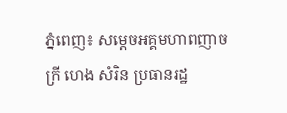ភ្នំពេញ៖ សម្ដេចអគ្គមហាពញាចក្រី ហេង សំរិន ប្រធានរដ្ឋ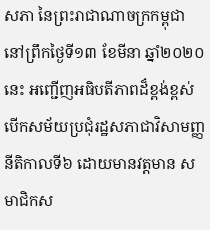សភា នៃព្រះរាជាណាចក្រកម្ពុជា នៅព្រឹកថ្ងៃទី១៣ ខែមីនា ឆ្នាំ២០២០នេះ អញ្ជើញអធិបតីភាពដ៏ខ្ពង់ខ្ពស់ បើកសម័យប្រជុំរដ្ឋសភាជាវិសាមញ្ញ នីតិកាលទី៦ ដោយមានវត្តមាន សមាជិកស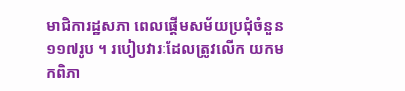មាជិការដ្ឋសភា ពេលផ្តើមសម័យប្រជុំចំនួន ១១៧រូប ។ របៀបវារៈដែលត្រូវលើក យកមកពិភា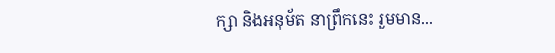ក្សា និងអនុម័ត នាព្រឹកនេះ រួមមាន...